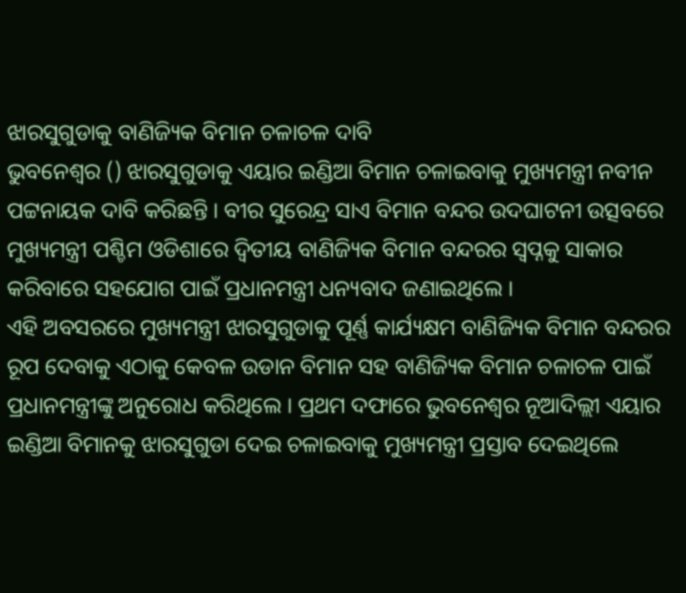ଝାରସୁଗୁଡାକୁ ବାଣିଜ୍ୟିକ ବିମାନ ଚଳାଚଳ ଦାବି
ଭୁବନେଶ୍ବର () ଝାରସୁଗୁଡାକୁ ଏୟାର ଇଣ୍ଡିଆ ବିମାନ ଚଳାଇବାକୁ ମୁଖ୍ୟମନ୍ତ୍ରୀ ନବୀନ ପଟ୍ଟନାୟକ ଦାବି କରିଛନ୍ତି । ବୀର ସୁରେନ୍ଦ୍ର ସାଏ ବିମାନ ବନ୍ଦର ଉଦଘାଟନୀ ଉତ୍ସବରେ ମୁଖ୍ୟମନ୍ତ୍ରୀ ପଶ୍ଚିମ ଓଡିଶାରେ ଦ୍ବିତୀୟ ବାଣିଜ୍ୟିକ ବିମାନ ବନ୍ଦରର ସ୍ବପ୍ନକୁ ସାକାର କରିବାରେ ସହଯୋଗ ପାଇଁ ପ୍ରଧାନମନ୍ତ୍ରୀ ଧନ୍ୟବାଦ ଜଣାଇଥିଲେ ।
ଏହି ଅବସରରେ ମୁଖ୍ୟମନ୍ତ୍ରୀ ଝାରସୁଗୁଡାକୁ ପୂର୍ଣ୍ଣ କାର୍ଯ୍ୟକ୍ଷମ ବାଣିଜ୍ୟିକ ବିମାନ ବନ୍ଦରର ରୂପ ଦେବାକୁ ଏଠାକୁ କେବଳ ଉଡାନ ବିମାନ ସହ ବାଣିଜ୍ୟିକ ବିମାନ ଚଳାଚଳ ପାଇଁ ପ୍ରଧାନମନ୍ତ୍ରୀଙ୍କୁ ଅନୁରୋଧ କରିଥିଲେ । ପ୍ରଥମ ଦଫାରେ ଭୁବନେଶ୍ବର ନୂଆଦିଲ୍ଲୀ ଏୟାର ଇଣ୍ଡିଆ ବିମାନକୁ ଝାରସୁଗୁଡା ଦେଇ ଚଳାଇବାକୁ ମୁଖ୍ୟମନ୍ତ୍ରୀ ପ୍ରସ୍ତାବ ଦେଇଥିଲେ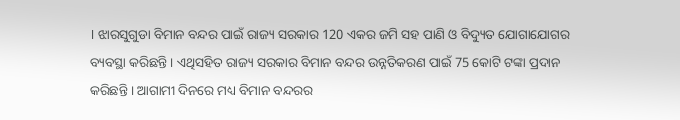। ଝାରସୁଗୁଡା ବିମାନ ବନ୍ଦର ପାଇଁ ରାଜ୍ୟ ସରକାର 120 ଏକର ଜମି ସହ ପାଣି ଓ ବିଦ୍ୟୁତ ଯୋଗାଯୋଗର ବ୍ୟବସ୍ଥା କରିଛନ୍ତି । ଏଥିସହିତ ରାଜ୍ୟ ସରକାର ବିମାନ ବନ୍ଦର ଉନ୍ନତିକରଣ ପାଇଁ 75 କୋଟି ଟଙ୍କା ପ୍ରଦାନ କରିଛନ୍ତି । ଆଗାମୀ ଦିନରେ ମଧ୍ୟ ବିମାନ ବନ୍ଦରର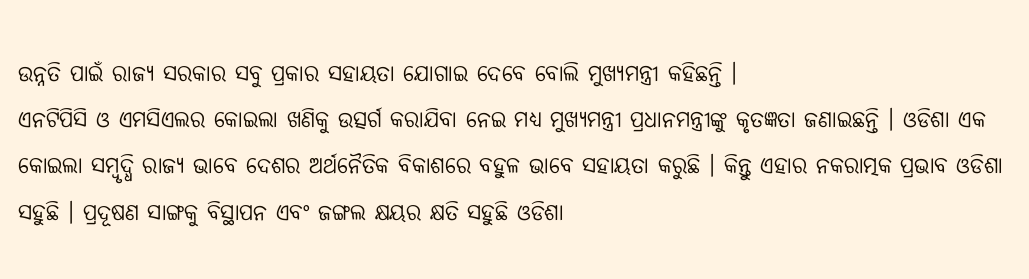ଉନ୍ନତି ପାଇଁ ରାଜ୍ୟ ସରକାର ସବୁ ପ୍ରକାର ସହାୟତା ଯୋଗାଇ ଦେବେ ବୋଲି ମୁଖ୍ୟମନ୍ତ୍ରୀ କହିଛନ୍ତି ।
ଏନଟିପିସି ଓ ଏମସିଏଲର କୋଇଲା ଖଣିକୁ ଉତ୍ସର୍ଗ କରାଯିବା ନେଇ ମଧ୍ୟ ମୁଖ୍ୟମନ୍ତ୍ରୀ ପ୍ରଧାନମନ୍ତ୍ରୀଙ୍କୁ କୃତଜ୍ଞତା ଜଣାଇଛନ୍ତି । ଓଡିଶା ଏକ କୋଇଲା ସମ୍ବୃଦ୍ଧି ରାଜ୍ୟ ଭାବେ ଦେଶର ଅର୍ଥନୈତିକ ବିକାଶରେ ବହୁଳ ଭାବେ ସହାୟତା କରୁଛି । କିନ୍ତୁ ଏହାର ନକରାତ୍ମକ ପ୍ରଭାବ ଓଡିଶା ସହୁଛି । ପ୍ରଦୂଷଣ ସାଙ୍ଗକୁ ବିସ୍ଥାପନ ଏବଂ ଜଙ୍ଗଲ କ୍ଷୟର କ୍ଷତି ସହୁଛି ଓଡିଶା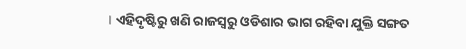। ଏହିଦୃଷ୍ଟିରୁ ଖଣି ରାଜସ୍ବରୁ ଓଡିଶାର ଭାଗ ରହିବା ଯୁକ୍ତି ସଙ୍ଗତ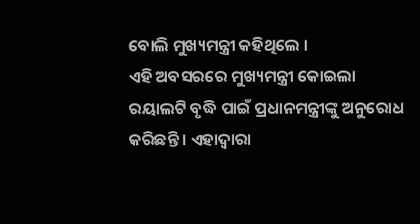ବୋଲି ମୁଖ୍ୟମନ୍ତ୍ରୀ କହିଥିଲେ ।
ଏହି ଅବସରରେ ମୁଖ୍ୟମନ୍ତ୍ରୀ କୋଇଲା ରୟାଲଟି ବୃଦ୍ଧି ପାଇଁ ପ୍ରଧାନମନ୍ତ୍ରୀଙ୍କୁ ଅନୁରୋଧ କରିଛନ୍ତି । ଏହାଦ୍ବାରା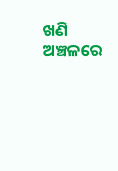ଖଣି ଅଞ୍ଚଳରେ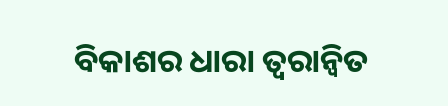ବିକାଶର ଧାରା ତ୍ବରାନ୍ବିତ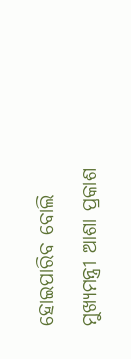ହୋଇପାରିବ ବୋଲି ମୁଖ୍ୟମନ୍ତ୍ରୀ ଆଶା ପ୍ରକାଶ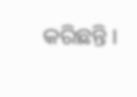କରିଛନ୍ତି ।